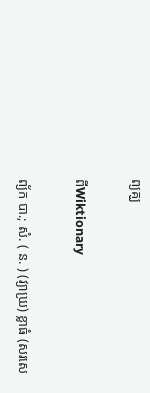ព្យគ្ឃ

ពីWiktionary

ព្យ័ក បា.; សំ. ( ន. ) (វ្យាឃ្រ) ខ្លាធំ (សរសេ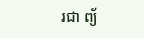រជា ព្យ័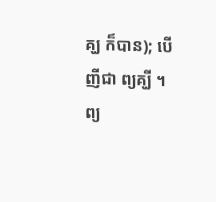គ្ឃ ក៏បាន); បើញីជា ព្យគ្ឃី ។ ព្យ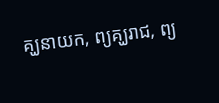គ្ឃនាយក, ព្យគ្ឃរាជ, ព្យ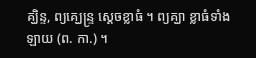គ្ឃិន្ទ, ព្យគ្ឃេន្ទ្រ ស្ដេចខ្លាធំ ។ ព្យគ្ឃា ខ្លាធំទាំងឡាយ (ព. កា.) ។